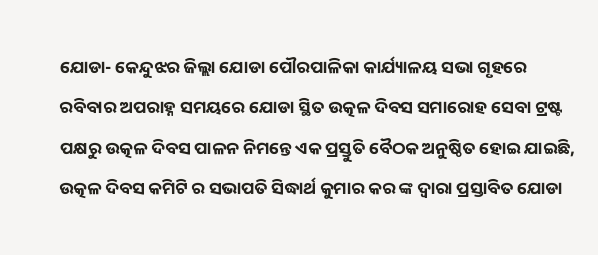ଯୋଡା- କେନ୍ଦୁଝର ଜିଲ୍ଲା ଯୋଡା ପୌରପାଳିକା କାର୍ଯ୍ୟାଳୟ ସଭା ଗୃହରେ ରବିବାର ଅପରାହ୍ନ ସମୟରେ ଯୋଡା ସ୍ଥିତ ଉତ୍କଳ ଦିବସ ସମାରୋହ ସେବା ଟ୍ରଷ୍ଟ ପକ୍ଷରୁ ଉତ୍କଳ ଦିବସ ପାଳନ ନିମନ୍ତେ ଏକ ପ୍ରସ୍ତୁତି ବୈଠକ ଅନୁଷ୍ଠିତ ହୋଇ ଯାଇଛି, ଉତ୍କଳ ଦିବସ କମିଟି ର ସଭାପତି ସିଦ୍ଧାର୍ଥ କୁମାର କର ଙ୍କ ଦ୍ଵାରା ପ୍ରସ୍ତାବିତ ଯୋଡା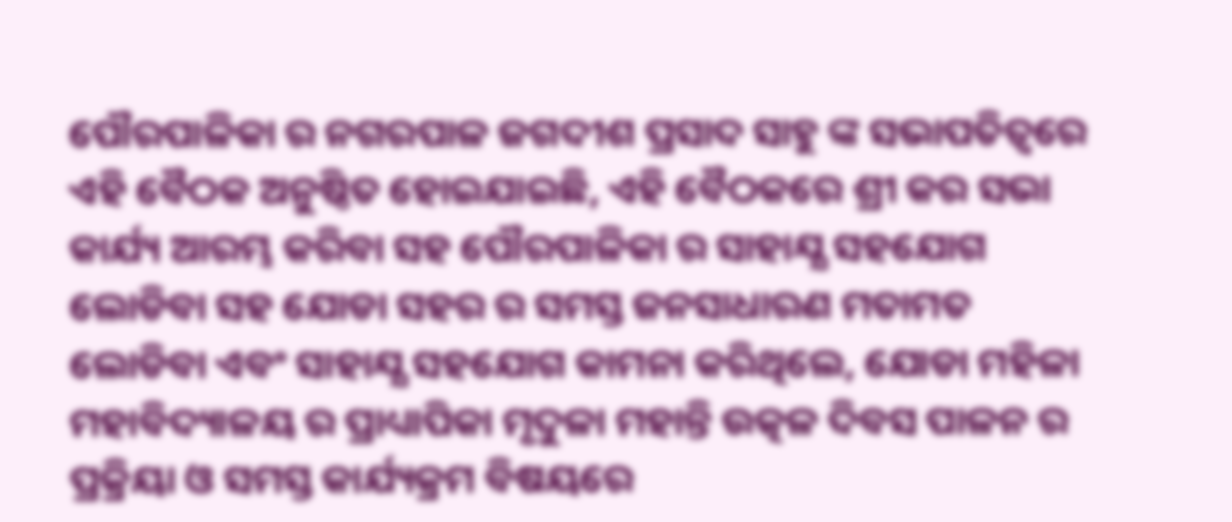ପୌରପାଳିକା ର ନଗରପାଳ ଜଗଦୀଶ ପ୍ରସାଦ ସାହୁ ଙ୍କ ସଭାପତିତ୍ବରେ ଏହି ବୈଠକ ଅନୁଷ୍ଠିତ ହୋଇଯାଇଛି, ଏହି ବୈଠକରେ ଶ୍ରୀ କର ସଭା କାର୍ଯ୍ୟ ଆରମ୍ଭ କରିବା ସହ ପୌରପାଳିକା ର ସାହାଯ୍ଯ ସହଯୋଗ ଲୋଡିବା ସହ ଯୋଡା ସହର ର ସମସ୍ତ ଜନସାଧାରଣ ମତାମତ ଲୋଡିବା ଏବଂ ସାହାଯ୍ଯ ସହଯୋଗ କାମନା କରିଥିଲେ, ଯୋଡା ମହିଳା ମହାବିଦ୍ୟାଳୟ ର ପ୍ରାଧ୍ୟାପିକା ମୃଦୁଳା ମହାନ୍ତି ଉତ୍କଳ ଦିବସ ପାଳନ ର ପ୍ରକ୍ରିୟା ଓ ସମସ୍ତ କାର୍ଯ୍ୟକ୍ରମ ବିଷୟରେ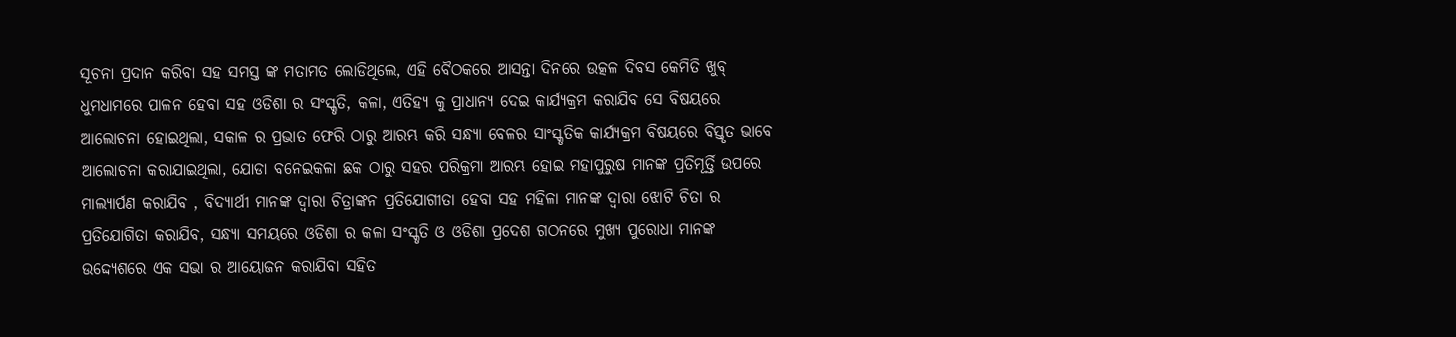ସୂଚନା ପ୍ରଦାନ କରିବା ସହ ସମସ୍ତ ଙ୍କ ମତାମତ ଲୋଡିଥିଲେ, ଏହି ବୈଠକରେ ଆସନ୍ତା ଦିନରେ ଉତ୍କଳ ଦିବସ କେମିତି ଖୁବ୍ ଧୁମଧାମରେ ପାଳନ ହେବା ସହ ଓଡିଶା ର ସଂସ୍କୃତି, କଳା, ଏତିହ୍ଯ କୁ ପ୍ରାଧାନ୍ୟ ଦେଇ କାର୍ଯ୍ୟକ୍ରମ କରାଯିବ ସେ ବିଷୟରେ ଆଲୋଚନା ହୋଇଥିଲା, ସକାଳ ର ପ୍ରଭାତ ଫେରି ଠାରୁ ଆରମ୍ଭ କରି ସନ୍ଧ୍ୟା ବେଳର ସାଂସ୍କୃତିକ କାର୍ଯ୍ୟକ୍ରମ ବିଷୟରେ ବିସ୍ତୃତ ଭାବେ ଆଲୋଚନା କରାଯାଇଥିଲା, ଯୋଡା ବନେଇକଳା ଛକ ଠାରୁ ସହର ପରିକ୍ରମା ଆରମ୍ଭ ହୋଇ ମହାପୁରୁଷ ମାନଙ୍କ ପ୍ରତିମୂର୍ତ୍ତି ଉପରେ ମାଲ୍ୟାର୍ପଣ କରାଯିବ , ବିଦ୍ୟାର୍ଥୀ ମାନଙ୍କ ଦ୍ଵାରା ଚିତ୍ରାଙ୍କନ ପ୍ରତିଯୋଗୀତା ହେବା ସହ ମହିଳା ମାନଙ୍କ ଦ୍ଵାରା ଝୋଟି ଚିତା ର ପ୍ରତିଯୋଗିତା କରାଯିବ, ସନ୍ଧ୍ୟା ସମୟରେ ଓଡିଶା ର କଳା ସଂସ୍କୃତି ଓ ଓଡିଶା ପ୍ରଦେଶ ଗଠନରେ ମୁଖ୍ୟ ପୁରୋଧା ମାନଙ୍କ ଉଦ୍ଦ୍ୟେଶରେ ଏକ ସଭା ର ଆୟୋଜନ କରାଯିବା ସହିତ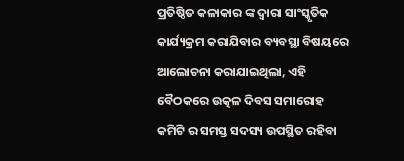ପ୍ରତିଷ୍ଠିତ କଳାକାର ଙ୍କ ଦ୍ଵାରା ସାଂସ୍କୃତିକ କାର୍ଯ୍ୟକ୍ରମ କରାଯିବାର ବ୍ୟବସ୍ଥା ବିଷୟରେ ଆଲୋଚନା କରାଯାଇଥିଲା, ଏହି ବୈଠକରେ ଉତ୍କଳ ଦିବସ ସମାରୋହ କମିଟି ର ସମସ୍ତ ସଦସ୍ୟ ଉପସ୍ଥିତ ରହିବା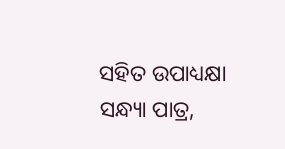ସହିତ ଉପାଧ୍ୟକ୍ଷା ସନ୍ଧ୍ୟା ପାତ୍ର,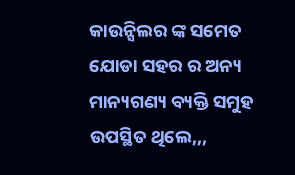କାଉନ୍ସିଲର ଙ୍କ ସମେତ ଯୋଡା ସହର ର ଅନ୍ୟ ମାନ୍ୟଗଣ୍ୟ ବ୍ୟକ୍ତି ସମୁହ ଉପସ୍ଥିତ ଥିଲେ,,,